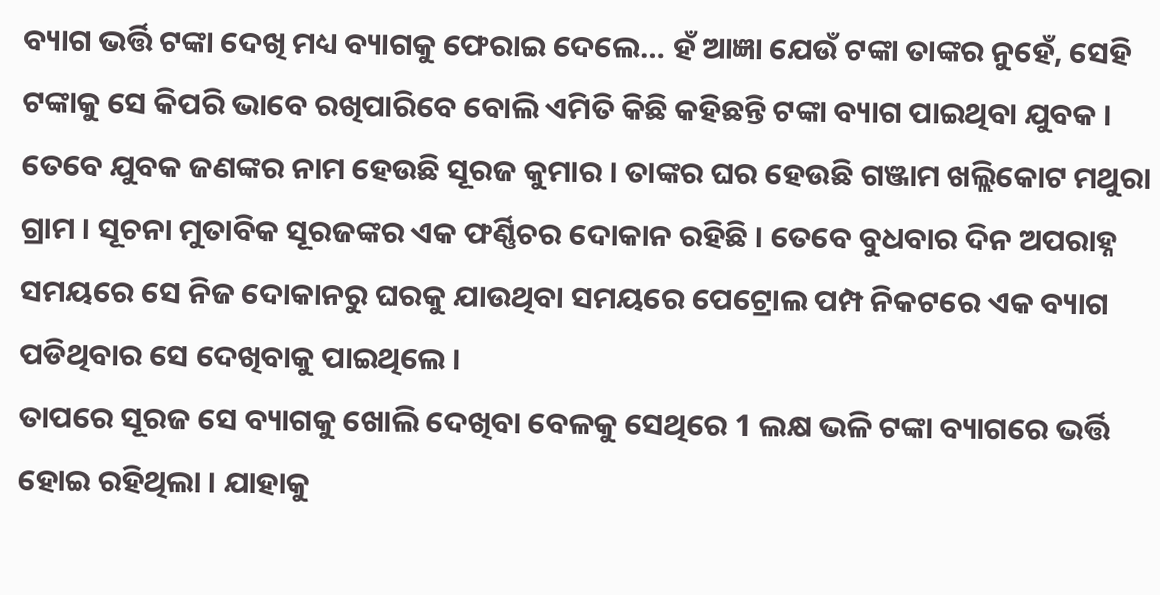ବ୍ୟାଗ ଭର୍ତ୍ତି ଟଙ୍କା ଦେଖି ମଧ୍ୟ ବ୍ୟାଗକୁ ଫେରାଇ ଦେଲେ… ହଁ ଆଜ୍ଞା ଯେଉଁ ଟଙ୍କା ତାଙ୍କର ନୁହେଁ, ସେହି ଟଙ୍କାକୁ ସେ କିପରି ଭାବେ ରଖିପାରିବେ ବୋଲି ଏମିତି କିଛି କହିଛନ୍ତି ଟଙ୍କା ବ୍ୟାଗ ପାଇଥିବା ଯୁବକ । ତେବେ ଯୁବକ ଜଣଙ୍କର ନାମ ହେଉଛି ସୂରଜ କୁମାର । ତାଙ୍କର ଘର ହେଉଛି ଗଞ୍ଜାମ ଖଲ୍ଲିକୋଟ ମଥୁରା ଗ୍ରାମ । ସୂଚନା ମୁତାବିକ ସୂରଜଙ୍କର ଏକ ଫର୍ଣ୍ଣିଚର ଦୋକାନ ରହିଛି । ତେବେ ବୁଧବାର ଦିନ ଅପରାହ୍ନ ସମୟରେ ସେ ନିଜ ଦୋକାନରୁ ଘରକୁ ଯାଉଥିବା ସମୟରେ ପେଟ୍ରୋଲ ପମ୍ପ ନିକଟରେ ଏକ ବ୍ୟାଗ ପଡିଥିବାର ସେ ଦେଖିବାକୁ ପାଇଥିଲେ ।
ତାପରେ ସୂରଜ ସେ ବ୍ୟାଗକୁ ଖୋଲି ଦେଖିବା ବେଳକୁ ସେଥିରେ 1 ଲକ୍ଷ ଭଳି ଟଙ୍କା ବ୍ୟାଗରେ ଭର୍ତ୍ତି ହୋଇ ରହିଥିଲା । ଯାହାକୁ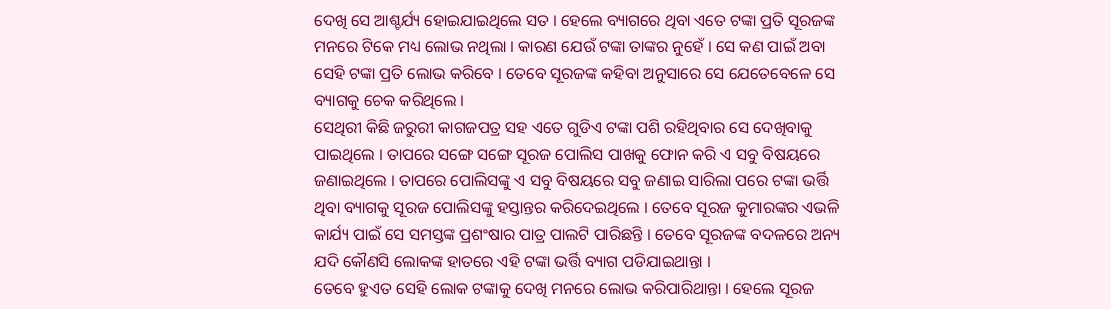ଦେଖି ସେ ଆଶ୍ଚର୍ଯ୍ୟ ହୋଇଯାଇଥିଲେ ସତ । ହେଲେ ବ୍ୟାଗରେ ଥିବା ଏତେ ଟଙ୍କା ପ୍ରତି ସୂରଜଙ୍କ ମନରେ ଟିକେ ମଧ୍ୟ ଲୋଭ ନଥିଲା । କାରଣ ଯେଉଁ ଟଙ୍କା ତାଙ୍କର ନୁହେଁ । ସେ କଣ ପାଇଁ ଅବା ସେହି ଟଙ୍କା ପ୍ରତି ଲୋଭ କରିବେ । ତେବେ ସୂରଜଙ୍କ କହିବା ଅନୁସାରେ ସେ ଯେତେବେଳେ ସେ ବ୍ୟାଗକୁ ଚେକ କରିଥିଲେ ।
ସେଥିରୀ କିଛି ଜରୁରୀ କାଗଜପତ୍ର ସହ ଏତେ ଗୁଡିଏ ଟଙ୍କା ପଶି ରହିଥିବାର ସେ ଦେଖିବାକୁ ପାଇଥିଲେ । ତାପରେ ସଙ୍ଗେ ସଙ୍ଗେ ସୂରଜ ପୋଲିସ ପାଖକୁ ଫୋନ କରି ଏ ସବୁ ବିଷୟରେ ଜଣାଇଥିଲେ । ତାପରେ ପୋଲିସଙ୍କୁ ଏ ସବୁ ବିଷୟରେ ସବୁ ଜଣାଇ ସାରିଲା ପରେ ଟଙ୍କା ଭର୍ତ୍ତି ଥିବା ବ୍ୟାଗକୁ ସୂରଜ ପୋଲିସଙ୍କୁ ହସ୍ତାନ୍ତର କରିଦେଇଥିଲେ । ତେବେ ସୂରଜ କୁମାରଙ୍କର ଏଭଳି କାର୍ଯ୍ୟ ପାଇଁ ସେ ସମସ୍ତଙ୍କ ପ୍ରଶଂଷାର ପାତ୍ର ପାଲଟି ପାରିଛନ୍ତି । ତେବେ ସୂରଜଙ୍କ ବଦଳରେ ଅନ୍ୟ ଯଦି କୌଣସି ଲୋକଙ୍କ ହାତରେ ଏହି ଟଙ୍କା ଭର୍ତ୍ତି ବ୍ୟାଗ ପଡିଯାଇଥାନ୍ତା ।
ତେବେ ହୁଏତ ସେହି ଲୋକ ଟଙ୍କାକୁ ଦେଖି ମନରେ ଲୋଭ କରିପାରିଥାନ୍ତା । ହେଲେ ସୂରଜ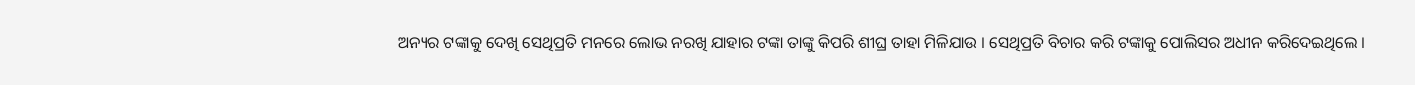ଅନ୍ୟର ଟଙ୍କାକୁ ଦେଖି ସେଥିପ୍ରତି ମନରେ ଲୋଭ ନରଖି ଯାହାର ଟଙ୍କା ତାଙ୍କୁ କିପରି ଶୀଘ୍ର ତାହା ମିଳିଯାଉ । ସେଥିପ୍ରତି ବିଚାର କରି ଟଙ୍କାକୁ ପୋଲିସର ଅଧୀନ କରିଦେଇଥିଲେ ।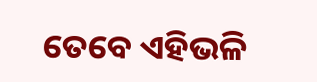ତେବେ ଏହିଭଳି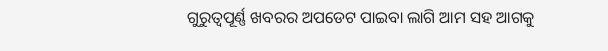ଗୁରୁତ୍ଵପୂର୍ଣ୍ଣ ଖବରର ଅପଡେଟ ପାଇବା ଲାଗି ଆମ ସହ ଆଗକୁ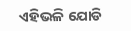ଏହିଭଳି ଯୋଡି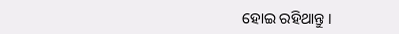ହୋଇ ରହିଥାନ୍ତୁ ।